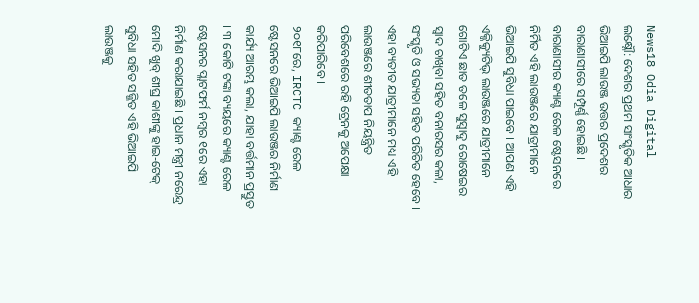News18 Odia Digital
ଲକ୍ଷ୍ନୌ: ଦେଶର ପ୍ରଥମ ସାଂସ୍କୃତିକ ଆଧାର ଭିଆଇପି ଲାଉଞ୍ଜ ଉତ୍ତର ପ୍ରଦେଶର ବାରାଣାସୀରେ ସମ୍ପୂର୍ଣ୍ଣ ହୋଇଛି । ବାରାଣାସୀର କ୍ୟାଣ୍ଟ ରେଳ ଷ୍ଟେସନରେ ନିର୍ମିତ ଏହି ଲାଉଞ୍ଜରେ ଯାତ୍ରୀମାନେ ଭିଆଇପି ସୁବିଧା ପାଇବେ । ଆପଣ ଏହି ଏକ୍ଜିକ୍ୟୁଟିଭ୍ ଲାଉଞ୍ଜରେ ଯାତ୍ରୀମାନେ ଗୋଟିଏ ଛାତ ତଳେ ସୁସ୍ବାଦୁ ରୋଷେଇର ସ୍ୱାଦ ଚାଖିବା ସହିତ ବନାରସର କଳା, ସଂସ୍କୃତି ଓ ସଭ୍ୟତା ସହିତ ପରିଚିତ ହେବେ । ଏହା ବ୍ୟତୀତ ଯାତ୍ରୀମାନେ ମଧ୍ୟ ଏହି ଲାଉଞ୍ଜରେ ଶୀତତାପ ନିୟନ୍ତ୍ରିତ ପରିବେଶରେ ରହି ଟ୍ରେନକୁ ଅପେକ୍ଷା କରିପାରିବେ ।
୨୦୧୮ରେ, IRCTC କ୍ୟାଣ୍ଟ ରେଳ ଷ୍ଟେସନରେ ଭିଆଇପି ଲାଉଞ୍ଜର ନିର୍ମାଣ କାର୍ଯ୍ୟ ଆରମ୍ଭ କଲା, ଯାହା ବର୍ତ୍ତମାନ ପ୍ରସ୍ତୁତ । ୩ କୋଟି ଟଙ୍କା ବ୍ୟୟରେ କ୍ୟାଣ୍ଟ ରେଳ ଷ୍ଟେସନର ପ୍ଲାଟଫର୍ମ ନମ୍ବର ୧ରେ ଏହା ନିର୍ମାଣ କରାଯାଇଛି । ପ୍ରଧାନ ମନ୍ତ୍ରୀ ନରେନ୍ଦ୍ର ମୋଦି ଖୁବ୍ ଶୀଘ୍ର କାଶୀଙ୍କୁ ହାଇ-ଟେକ୍ ସୁବିଧା ସହିତ ସଜ୍ଜିତ ଏହି ଭିଆଇପି ଲାଉଞ୍ଜକୁ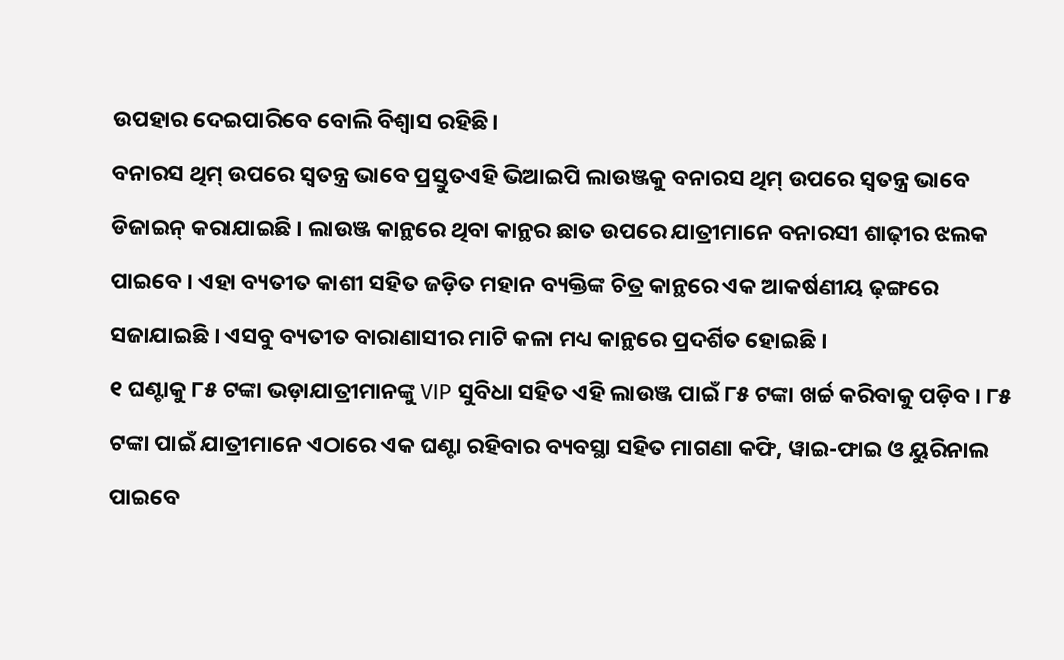ଉପହାର ଦେଇପାରିବେ ବୋଲି ବିଶ୍ୱାସ ରହିଛି।
ବନାରସ ଥିମ୍ ଉପରେ ସ୍ୱତନ୍ତ୍ର ଭାବେ ପ୍ରସ୍ତୁତଏହି ଭିଆଇପି ଲାଉଞ୍ଜକୁ ବନାରସ ଥିମ୍ ଉପରେ ସ୍ୱତନ୍ତ୍ର ଭାବେ ଡିଜାଇନ୍ କରାଯାଇଛି । ଲାଉଞ୍ଜ କାନ୍ଥରେ ଥିବା କାନ୍ଥର ଛାତ ଉପରେ ଯାତ୍ରୀମାନେ ବନାରସୀ ଶାଢ଼ୀର ଝଲକ ପାଇବେ । ଏହା ବ୍ୟତୀତ କାଶୀ ସହିତ ଜଡ଼ିତ ମହାନ ବ୍ୟକ୍ତିଙ୍କ ଚିତ୍ର କାନ୍ଥରେ ଏକ ଆକର୍ଷଣୀୟ ଢ଼ଙ୍ଗରେ ସଜାଯାଇଛି । ଏସବୁ ବ୍ୟତୀତ ବାରାଣାସୀର ମାଟି କଳା ମଧ୍ୟ କାନ୍ଥରେ ପ୍ରଦର୍ଶିତ ହୋଇଛି ।
୧ ଘଣ୍ଟାକୁ ୮୫ ଟଙ୍କା ଭଡ଼ାଯାତ୍ରୀମାନଙ୍କୁ VIP ସୁବିଧା ସହିତ ଏହି ଲାଉଞ୍ଜ ପାଇଁ ୮୫ ଟଙ୍କା ଖର୍ଚ୍ଚ କରିବାକୁ ପଡ଼ିବ । ୮୫ ଟଙ୍କା ପାଇଁ ଯାତ୍ରୀମାନେ ଏଠାରେ ଏକ ଘଣ୍ଟା ରହିବାର ବ୍ୟବସ୍ଥା ସହିତ ମାଗଣା କଫି, ୱାଇ-ଫାଇ ଓ ୟୁରିନାଲ ପାଇବେ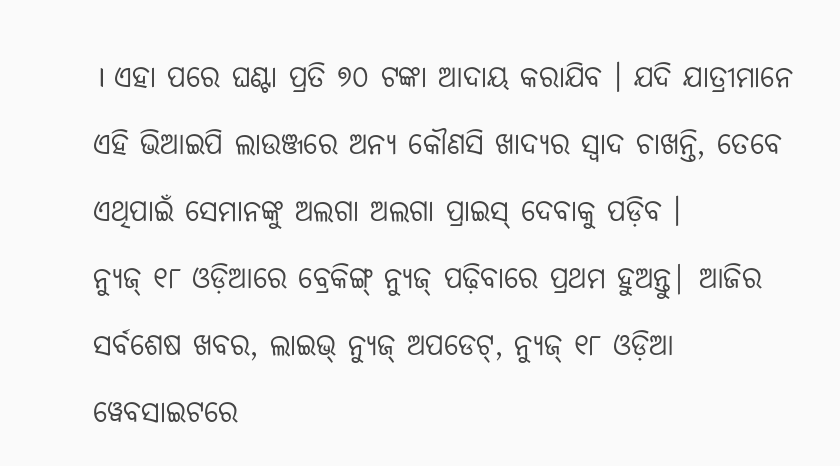। ଏହା ପରେ ଘଣ୍ଟା ପ୍ରତି ୭୦ ଟଙ୍କା ଆଦାୟ କରାଯିବ । ଯଦି ଯାତ୍ରୀମାନେ ଏହି ଭିଆଇପି ଲାଉଞ୍ଜରେ ଅନ୍ୟ କୌଣସି ଖାଦ୍ୟର ସ୍ୱାଦ ଚାଖନ୍ତି, ତେବେ ଏଥିପାଇଁ ସେମାନଙ୍କୁ ଅଲଗା ଅଲଗା ପ୍ରାଇସ୍ ଦେବାକୁ ପଡ଼ିବ ।
ନ୍ୟୁଜ୍ ୧୮ ଓଡ଼ିଆରେ ବ୍ରେକିଙ୍ଗ୍ ନ୍ୟୁଜ୍ ପଢ଼ିବାରେ ପ୍ରଥମ ହୁଅନ୍ତୁ| ଆଜିର ସର୍ବଶେଷ ଖବର, ଲାଇଭ୍ ନ୍ୟୁଜ୍ ଅପଡେଟ୍, ନ୍ୟୁଜ୍ ୧୮ ଓଡ଼ିଆ ୱେବସାଇଟରେ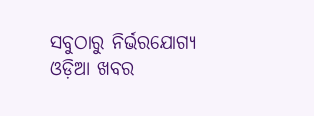ସବୁଠାରୁ ନିର୍ଭରଯୋଗ୍ୟ ଓଡ଼ିଆ ଖବର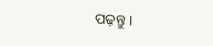ପଢ଼ନ୍ତୁ ।